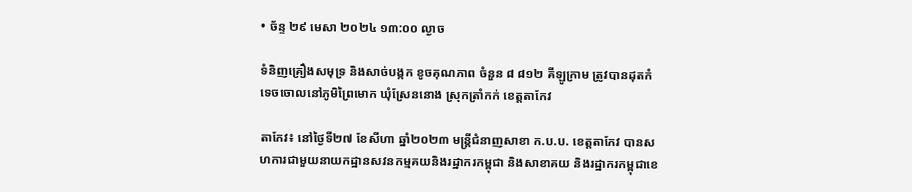• ច័ន្ទ ២៩ មេសា ២០២៤ ១៣:០០ ល្ងាច

ទំនិញគ្រឿងសមុទ្រ និងសាច់បង្កក ខូចគុណភាព ចំនួន ៨ ៨១២ គីឡូក្រាម ត្រូវបានដុតកំទេចចោលនៅភូមិព្រៃមោក ឃុំស្រែននោង ស្រុកត្រាំកក់ ខេត្តតាកែវ

តាកែវ៖ នៅថ្ងៃទី២៧ ខែសីហា ឆ្នាំ២០២៣ មន្រ្តីជំនាញសាខា ក.ប.ប. ខេត្តតាកែវ បានសហការជាមួយនាយកដ្ឋានសវនកម្មគយនិងរដ្ឋាករកម្ពុជា និងសាខាគយ និងរដ្ឋាករកម្ពុជាខេ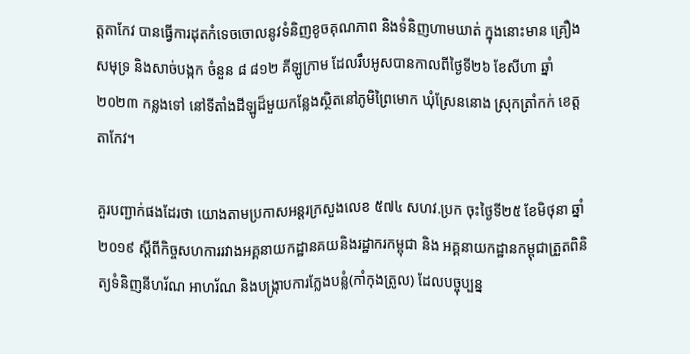ត្តតាកែវ បានធ្វើការដុតកំទេចចោលនូវទំនិញខូចគុណភាព និងទំនិញហាមឃាត់ ក្នុងនោះមាន គ្រឿងសមុទ្រ និងសាច់បង្កក ចំនួន ៨ ៨១២ គីឡូក្រាម ដែលរឹបអូសបានកាលពីថ្ងៃទី២៦ ខែសីហា ឆ្នាំ២០២៣ កន្លងទៅ នៅទីតាំងដីឡូដ៏មួយកន្លែងស្ថិតនៅភូមិព្រៃមោក ឃុំស្រែននោង ស្រុកត្រាំកក់ ខេត្តតាកែវ។

គួរបញ្ជាក់ផងដែរថា យោងតាមប្រកាសអន្តរក្រសួងលេខ ៥៧៤ សហវ.ប្រក ចុះថ្ងៃទី២៥ ខែមិថុនា ឆ្នាំ២០១៩ ស្ដីពីកិច្ចសហការរវាងអគ្គនាយកដ្ឋានគយនិងរដ្ឋាករកម្ពុជា និង អគ្គនាយកដ្ឋានកម្ពុជាត្រួតពិនិត្យទំនិញនីហរ័ណ អាហរ័ណ និងបង្រ្កាបការក្លែងបន្លំ(កាំកុងត្រូល) ដែលបច្ចុប្បន្ន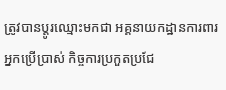ត្រូវបានប្ដូរឈ្មោះមកជា អគ្គនាយកដ្ឋានការពារអ្នកប្រើប្រាស់ កិច្ចការប្រកួតប្រជែ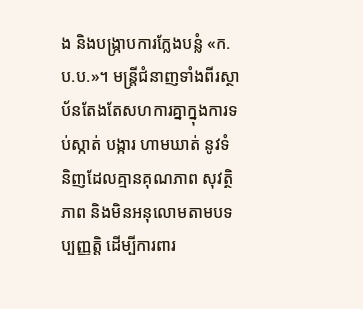ង និងបង្រ្កាបការក្លែងបន្លំ «ក.ប.ប.»។ មន្រ្តីជំនាញទាំងពីរស្ថាប័នតែងតែសហការគ្នាក្នុងការទប់ស្កាត់ បង្ការ ហាមឃាត់ នូវទំនិញដែលគ្មានគុណភាព សុវត្ថិភាព និងមិនអនុលោមតាមបទប្បញ្ញត្តិ ដើម្បីការពារ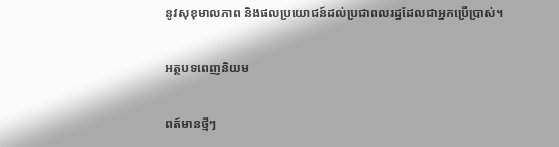នូវសុខុមាលភាព និងផលប្រយោជន៍ដល់ប្រជាពលរដ្ឋដែលជាអ្នកប្រើប្រាស់។

អត្ថបទពេញនិយម

ពត៍មានថ្មីៗ